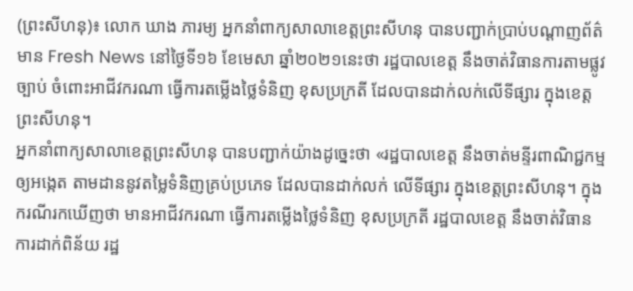(ព្រះសីហនុ)៖ លោក ឃាង ភារម្យ អ្នកនាំពាក្យសាលាខេត្តព្រះសីហនុ បានបញ្ជាក់ប្រាប់បណ្ដាញព័ត៌មាន Fresh News នៅថ្ងៃទី១៦ ខែមេសា ឆ្នាំ២០២១នេះថា រដ្ឋបាលខេត្ត នឹងចាត់វិធានការតាមផ្លូវច្បាប់ ចំពោះអាជីវករណា ធ្វើការតម្លើងថ្លៃទំនិញ ខុសប្រក្រតី ដែលបានដាក់លក់លើទីផ្សារ ក្នុងខេត្តព្រះសីហនុ។
អ្នកនាំពាក្យសាលាខេត្តព្រះសីហនុ បានបញ្ជាក់យ៉ាងដូច្នេះថា «រដ្ឋបាលខេត្ត នឹងចាត់មន្ទីរពាណិជ្ជកម្ម ឲ្យអង្កេត តាមដាននូវតម្លៃទំនិញគ្រប់ប្រភេទ ដែលបានដាក់លក់ លើទីផ្សារ ក្នុងខេត្តព្រះសីហនុ។ ក្នុងករណីរកឃើញថា មានអាជីវករណា ធ្វើការតម្លើងថ្លៃទំនិញ ខុសប្រក្រតី រដ្ឋបាលខេត្ត នឹងចាត់វិធានការដាក់ពិន័យ រដ្ឋ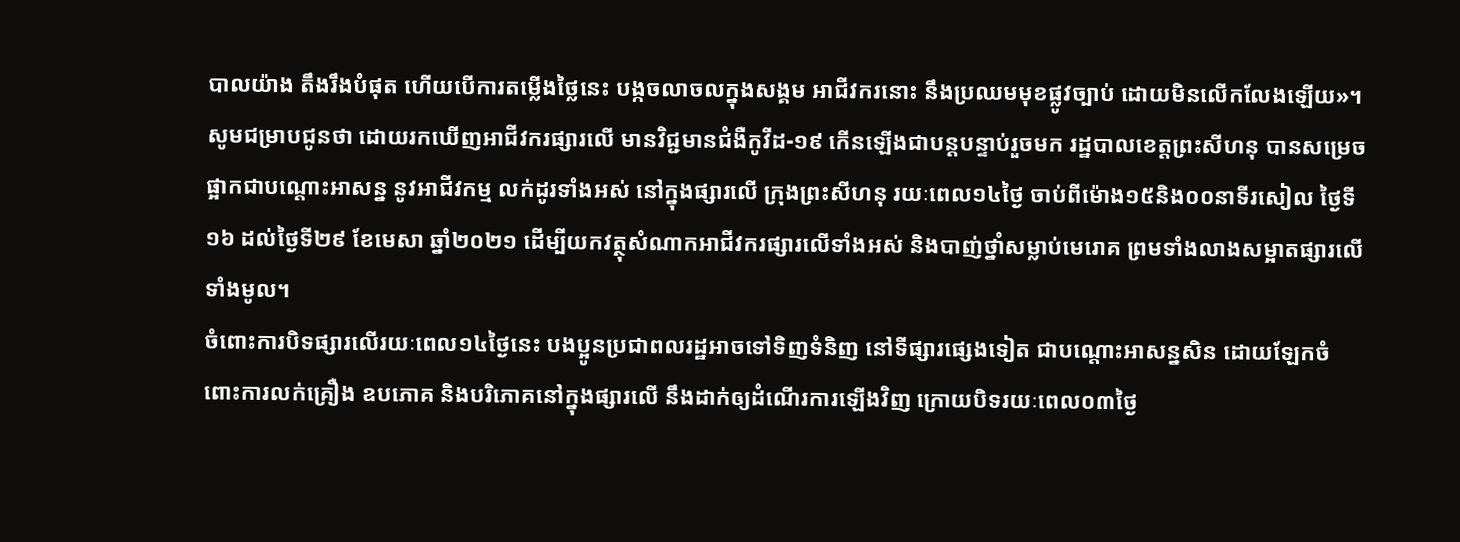បាលយ៉ាង តឹងរឹងបំផុត ហើយបើការតម្លើងថ្លៃនេះ បង្កចលាចលក្នុងសង្គម អាជីវករនោះ នឹងប្រឈមមុខផ្លូវច្បាប់ ដោយមិនលើកលែងឡើយ»។
សូមជម្រាបជូនថា ដោយរកឃើញអាជីវករផ្សារលើ មានវិជ្ជមានជំងឺកូវីដ-១៩ កើនឡើងជាបន្តបន្ទាប់រួចមក រដ្ឋបាលខេត្តព្រះសីហនុ បានសម្រេចផ្អាកជាបណ្តោះអាសន្ន នូវអាជីវកម្ម លក់ដូរទាំងអស់ នៅក្នុងផ្សារលើ ក្រុងព្រះសីហនុ រយៈពេល១៤ថ្ងៃ ចាប់ពីម៉ោង១៥និង០០នាទីរសៀល ថ្ងៃទី១៦ ដល់ថ្ងៃទី២៩ ខែមេសា ឆ្នាំ២០២១ ដើម្បីយកវត្ថុសំណាកអាជីវករផ្សារលើទាំងអស់ និងបាញ់ថ្នាំសម្លាប់មេរោគ ព្រមទាំងលាងសម្អាតផ្សារលើទាំងមូល។
ចំពោះការបិទផ្សារលើរយៈពេល១៤ថ្ងៃនេះ បងប្អូនប្រជាពលរដ្ឋអាចទៅទិញទំនិញ នៅទីផ្សារផ្សេងទៀត ជាបណ្តោះអាសន្នសិន ដោយឡែកចំពោះការលក់គ្រឿង ឧបភោគ និងបរិភោគនៅក្នុងផ្សារលើ នឹងដាក់ឲ្យដំណើរការឡើងវិញ ក្រោយបិទរយៈពេល០៣ថ្ងៃ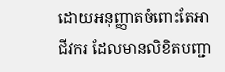ដោយអនុញ្ញាតចំពោះតែអាជីវករ ដែលមានលិខិតបញ្ជា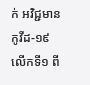ក់ អវិជ្ជមានកូវីដ-១៩ លើកទី១ ពី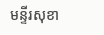មន្ទីរសុខា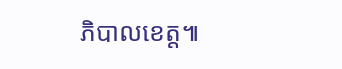ភិបាលខេត្ត៕